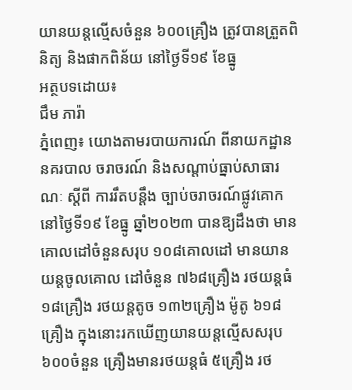យានយន្តល្មើសចំនួន ៦០០គ្រឿង ត្រូវបានត្រួតពិនិត្យ និងផាកពិន័យ នៅថ្ងៃទី១៩ ខែធ្នូ
អត្ថបទដោយ៖
ជឹម ភារ៉ា
ភ្នំពេញ៖ យោងតាមរបាយការណ៍ ពីនាយកដ្ឋាន នគរបាល ចរាចរណ៍ និងសណ្តាប់ធ្នាប់សាធារណៈ ស្តីពី ការរឹតបន្ដឹង ច្បាប់ចរាចរណ៍ផ្លូវគោក នៅថ្ងៃទី១៩ ខែធ្នូ ឆ្នាំ២០២៣ បានឱ្យដឹងថា មាន គោលដៅចំនួនសរុប ១០៨គោលដៅ មានយានយន្តចូលគោល ដៅចំនួន ៧៦៨គ្រឿង រថយន្តធំ ១៨គ្រឿង រថយន្តតូច ១៣២គ្រឿង ម៉ូតូ ៦១៨គ្រឿង ក្នុងនោះរកឃើញយានយន្តល្មើសសរុប ៦០០ចំនួន គ្រឿងមានរថយន្តធំ ៥គ្រឿង រថ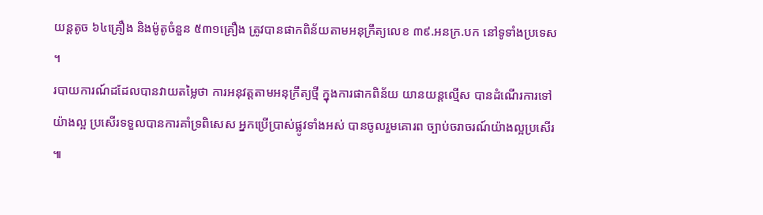យន្តតូច ៦៤គ្រឿង និងម៉ូតូចំនួន ៥៣១គ្រឿង ត្រូវបានផាកពិន័យតាមអនុក្រឹត្យលេខ ៣៩.អនក្រ.បក នៅទូទាំងប្រទេស ។
របាយការណ៍ដដែលបានវាយតម្លៃថា ការអនុវត្តតាមអនុក្រឹត្យថ្មី ក្នុងការផាកពិន័យ យានយន្តល្មើស បានដំណើរការទៅយ៉ាងល្អ ប្រសើរទទួលបានការគាំទ្រពិសេស អ្នកប្រើប្រាស់ផ្លូវទាំងអស់ បានចូលរួមគោរព ច្បាប់ចរាចរណ៍យ៉ាងល្អប្រសើរ ៕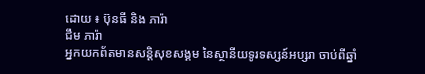ដោយ ៖ ប៊ុនធី និង ភារ៉ា
ជឹម ភារ៉ា
អ្នកយកព័តមានសន្តិសុខសង្គម នៃស្ថានីយទូរទស្សន៍អប្សរា ចាប់ពីឆ្នាំ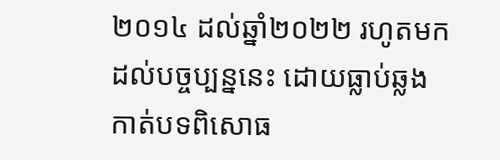២០១៤ ដល់ឆ្នាំ២០២២ រហូតមកដល់បច្ចប្បន្ននេះ ដោយធ្លាប់ឆ្លងកាត់បទពិសោធ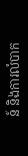ន៍ និងការលំបាក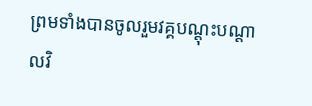ព្រមទាំងបានចូលរួមវគ្គបណ្ដុះបណ្ដាលវិ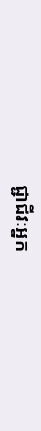ជ្ជាជីវៈអ្នក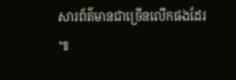សារព័ត៌មានជាច្រើនលើកផងដែរ ៕